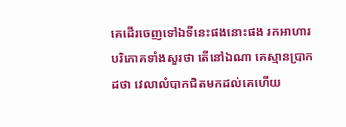គេដើរចេញទៅឯទីនេះផងនោះផង រកអាហារបរិភោគទាំងសួរថា តើនៅឯណា គេស្មានប្រាកដថា វេលាលំបាកជិតមកដល់គេហើយ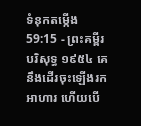ទំនុកតម្កើង 59:15 - ព្រះគម្ពីរបរិសុទ្ធ ១៩៥៤ គេនឹងដើរចុះឡើងរកអាហារ ហើយបើ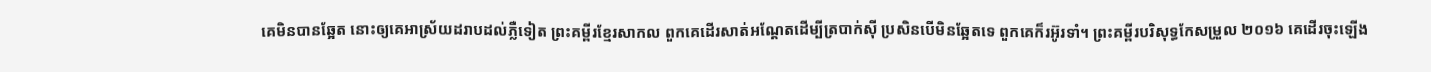គេមិនបានឆ្អែត នោះឲ្យគេអាស្រ័យដរាបដល់ភ្លឺទៀត ព្រះគម្ពីរខ្មែរសាកល ពួកគេដើរសាត់អណ្ដែតដើម្បីត្របាក់ស៊ី ប្រសិនបើមិនឆ្អែតទេ ពួកគេក៏រអ៊ូរទាំ។ ព្រះគម្ពីរបរិសុទ្ធកែសម្រួល ២០១៦ គេដើរចុះឡើង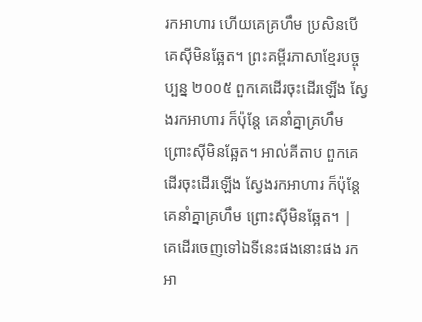រកអាហារ ហើយគេគ្រហឹម ប្រសិនបើគេស៊ីមិនឆ្អែត។ ព្រះគម្ពីរភាសាខ្មែរបច្ចុប្បន្ន ២០០៥ ពួកគេដើរចុះដើរឡើង ស្វែងរកអាហារ ក៏ប៉ុន្តែ គេនាំគ្នាគ្រហឹម ព្រោះស៊ីមិនឆ្អែត។ អាល់គីតាប ពួកគេដើរចុះដើរឡើង ស្វែងរកអាហារ ក៏ប៉ុន្តែ គេនាំគ្នាគ្រហឹម ព្រោះស៊ីមិនឆ្អែត។ |
គេដើរចេញទៅឯទីនេះផងនោះផង រកអា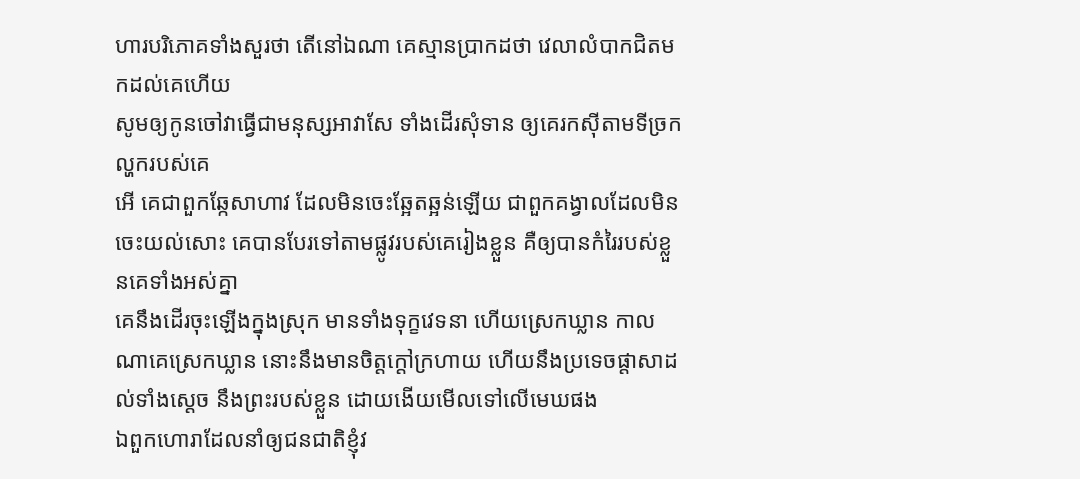ហារបរិភោគទាំងសួរថា តើនៅឯណា គេស្មានប្រាកដថា វេលាលំបាកជិតមកដល់គេហើយ
សូមឲ្យកូនចៅវាធ្វើជាមនុស្សអាវាសែ ទាំងដើរសុំទាន ឲ្យគេរកស៊ីតាមទីច្រកល្ហករបស់គេ
អើ គេជាពួកឆ្កែសាហាវ ដែលមិនចេះឆ្អែតឆ្អន់ឡើយ ជាពួកគង្វាលដែលមិនចេះយល់សោះ គេបានបែរទៅតាមផ្លូវរបស់គេរៀងខ្លួន គឺឲ្យបានកំរៃរបស់ខ្លួនគេទាំងអស់គ្នា
គេនឹងដើរចុះឡើងក្នុងស្រុក មានទាំងទុក្ខវេទនា ហើយស្រេកឃ្លាន កាលណាគេស្រេកឃ្លាន នោះនឹងមានចិត្តក្តៅក្រហាយ ហើយនឹងប្រទេចផ្តាសាដល់ទាំងស្តេច នឹងព្រះរបស់ខ្លួន ដោយងើយមើលទៅលើមេឃផង
ឯពួកហោរាដែលនាំឲ្យជនជាតិខ្ញុំវ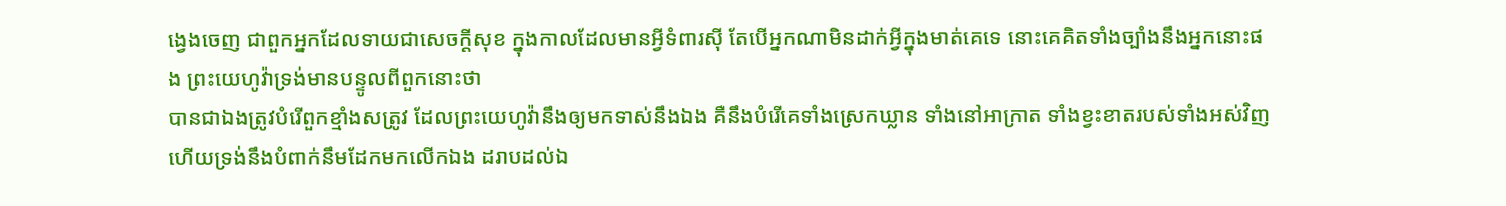ង្វេងចេញ ជាពួកអ្នកដែលទាយជាសេចក្ដីសុខ ក្នុងកាលដែលមានអ្វីទំពារស៊ី តែបើអ្នកណាមិនដាក់អ្វីក្នុងមាត់គេទេ នោះគេគិតទាំងច្បាំងនឹងអ្នកនោះផង ព្រះយេហូវ៉ាទ្រង់មានបន្ទូលពីពួកនោះថា
បានជាឯងត្រូវបំរើពួកខ្មាំងសត្រូវ ដែលព្រះយេហូវ៉ានឹងឲ្យមកទាស់នឹងឯង គឺនឹងបំរើគេទាំងស្រេកឃ្លាន ទាំងនៅអាក្រាត ទាំងខ្វះខាតរបស់ទាំងអស់វិញ ហើយទ្រង់នឹងបំពាក់នឹមដែកមកលើកឯង ដរាបដល់ឯ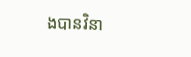ងបានវិនា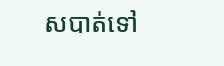សបាត់ទៅ